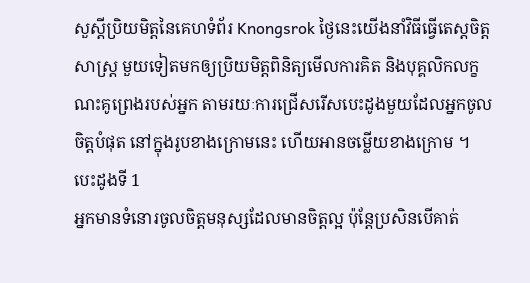សួស្តីប្រិយមិត្តនៃគេហទំព័រ Knongsrok ថ្ងៃនេះយើងនាំវិធីធ្វើតេស្តចិត្តសាស្ត្រ មួយទៀតមកឲ្យប្រិយមិត្តពិនិត្យមើលការគិត និងបុគ្គលិកលក្ខណះគូព្រេងរបស់អ្នក តាមរយៈការជ្រើសរើសបេះដូងមួយដែលអ្នកចូលចិត្តបំផុត នៅក្នុងរូបខាងក្រោមនេះ ហើយអានចម្លើយខាងក្រោម ។
បេះដូងទី 1
អ្នកមានទំនោរចូលចិត្តមនុស្សដែលមានចិត្តល្អ ប៉ុន្តែប្រសិនបើគាត់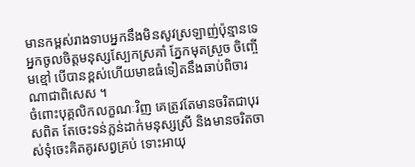មានកម្ពស់រាងទាបអ្នកនឹងមិនសូវស្រឡាញ់ប៉ុន្មានទេ អ្នកចូលចិត្តមនុស្សស្បែកស្រគាំ ភ្នែកមុតស្រួច ចិញ្ចើមខ្មៅ បើបានខ្ពស់ហើយមាឌធំទៀតនឹងឆាប់ពិចារណាជាពិសេស ។
ចំពោះបុគ្គលិកលក្ខណៈវិញ គេត្រូវតែមានចរិតជាបុរសពិត តែចេះទន់ភ្លន់ដាក់មនុស្សស្រី និងមានចរិតចាស់ទុំចេះគិតគូរសព្វគ្រប់ ទោះអាយុ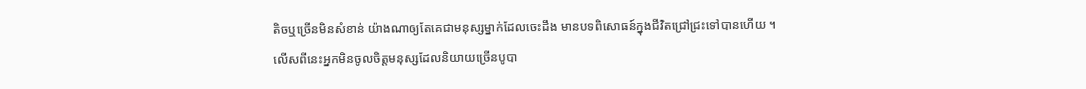តិចឬច្រើនមិនសំខាន់ យ៉ាងណាឲ្យតែគេជាមនុស្សម្នាក់ដែលចេះដឹង មានបទពិសោធន៍ក្នុងជីវិតជ្រៅជ្រះទៅបានហើយ ។
លើសពីនេះអ្នកមិនចូលចិត្តមនុស្សដែលនិយាយច្រើនបូបា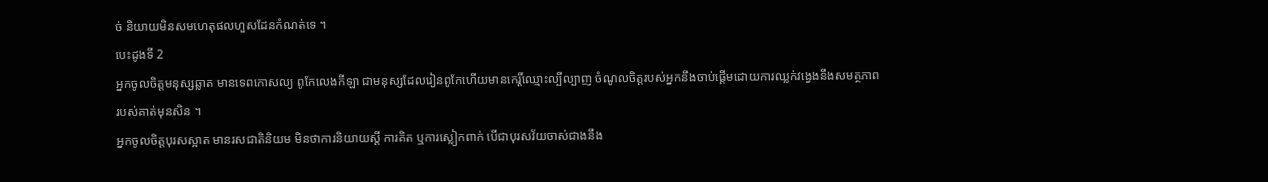ច់ និយាយមិនសមហេតុផលហួសដែនកំណត់ទេ ។
បេះដូងទី 2
អ្នកចូលចិត្តមនុស្សឆ្លាត មានទេពកោសល្យ ពូកែលេងកីឡា ជាមនុស្សដែលរៀនពូកែហើយមានកេរ្តិ៍ឈ្មោះល្បីល្បាញ ចំណូលចិត្តរបស់អ្នកនឹងចាប់ផ្តើមដោយការឈ្លក់វង្វេងនឹងសមត្ថភាពរបស់គាត់មុនសិន ។
អ្នកចូលចិត្តបុរសស្អាត មានរសជាតិនិយម មិនថាការនិយាយស្តី ការគិត ឬការស្លៀកពាក់ បើជាបុរសវ័យចាស់ជាងនឹង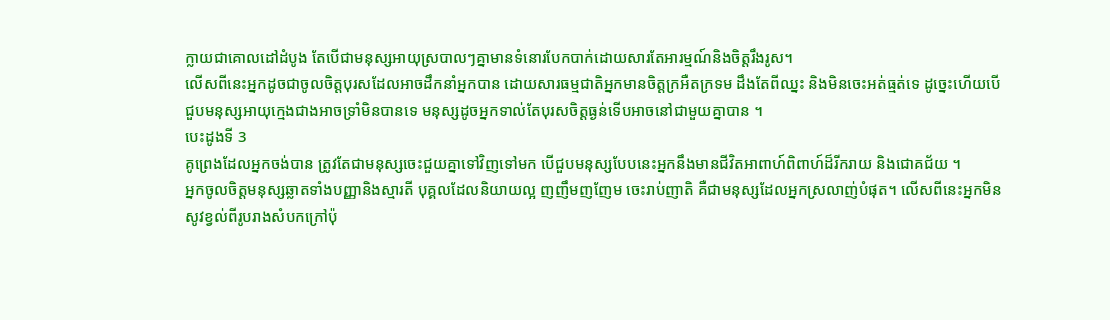ក្លាយជាគោលដៅដំបូង តែបើជាមនុស្សអាយុស្របាលៗគ្នាមានទំនោរបែកបាក់ដោយសារតែអារម្មណ៍និងចិត្តរឹងរូស។
លើសពីនេះអ្នកដូចជាចូលចិត្តបុរសដែលអាចដឹកនាំអ្នកបាន ដោយសារធម្មជាតិអ្នកមានចិត្តក្រអឺតក្រទម ដឹងតែពីឈ្នះ និងមិនចេះអត់ធ្មត់ទេ ដូច្នេះហើយបើជួបមនុស្សអាយុក្មេងជាងអាចទ្រាំមិនបានទេ មនុស្សដូចអ្នកទាល់តែបុរសចិត្តធ្ងន់ទើបអាចនៅជាមួយគ្នាបាន ។
បេះដូងទី 3
គូព្រេងដែលអ្នកចង់បាន ត្រូវតែជាមនុស្សចេះជួយគ្នាទៅវិញទៅមក បើជួបមនុស្សបែបនេះអ្នកនឹងមានជីវិតអាពាហ៍ពិពាហ៍ដ៏រីករាយ និងជោគជ័យ ។
អ្នកចូលចិត្តមនុស្សឆ្លាតទាំងបញ្ញានិងស្មារតី បុគ្គលដែលនិយាយល្អ ញញឹមញញែម ចេះរាប់ញាតិ គឺជាមនុស្សដែលអ្នកស្រលាញ់បំផុត។ លើសពីនេះអ្នកមិនសូវខ្វល់ពីរូបរាងសំបកក្រៅប៉ុ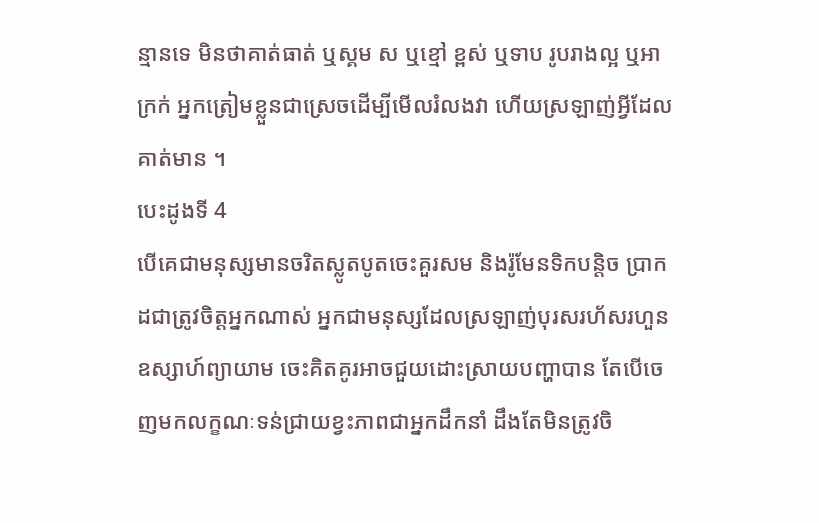ន្មានទេ មិនថាគាត់ធាត់ ឬស្គម ស ឬខ្មៅ ខ្ពស់ ឬទាប រូបរាងល្អ ឬអាក្រក់ អ្នកត្រៀមខ្លួនជាស្រេចដើម្បីមើលរំលងវា ហើយស្រឡាញ់អ្វីដែលគាត់មាន ។
បេះដូងទី 4
បើគេជាមនុស្សមានចរិតស្លូតបូតចេះគួរសម និងរ៉ូមែនទិកបន្តិច ប្រាកដជាត្រូវចិត្តអ្នកណាស់ អ្នកជាមនុស្សដែលស្រឡាញ់បុរសរហ័សរហួន ឧស្សាហ៍ព្យាយាម ចេះគិតគូរអាចជួយដោះស្រាយបញ្ហាបាន តែបើចេញមកលក្ខណៈទន់ជ្រាយខ្វះភាពជាអ្នកដឹកនាំ ដឹងតែមិនត្រូវចិ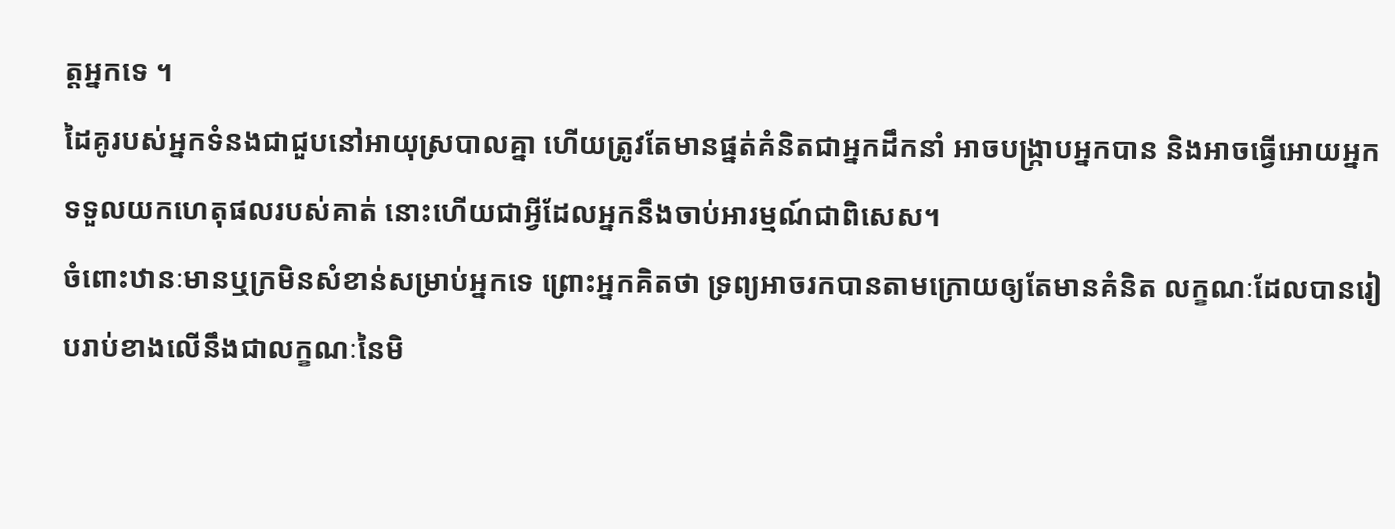ត្តអ្នកទេ ។
ដៃគូរបស់អ្នកទំនងជាជួបនៅអាយុស្របាលគ្នា ហើយត្រូវតែមានផ្នត់គំនិតជាអ្នកដឹកនាំ អាចបង្ក្រាបអ្នកបាន និងអាចធ្វើអោយអ្នកទទួលយកហេតុផលរបស់គាត់ នោះហើយជាអ្វីដែលអ្នកនឹងចាប់អារម្មណ៍ជាពិសេស។
ចំពោះឋានៈមានឬក្រមិនសំខាន់សម្រាប់អ្នកទេ ព្រោះអ្នកគិតថា ទ្រព្យអាចរកបានតាមក្រោយឲ្យតែមានគំនិត លក្ខណៈដែលបានរៀបរាប់ខាងលើនឹងជាលក្ខណៈនៃមិ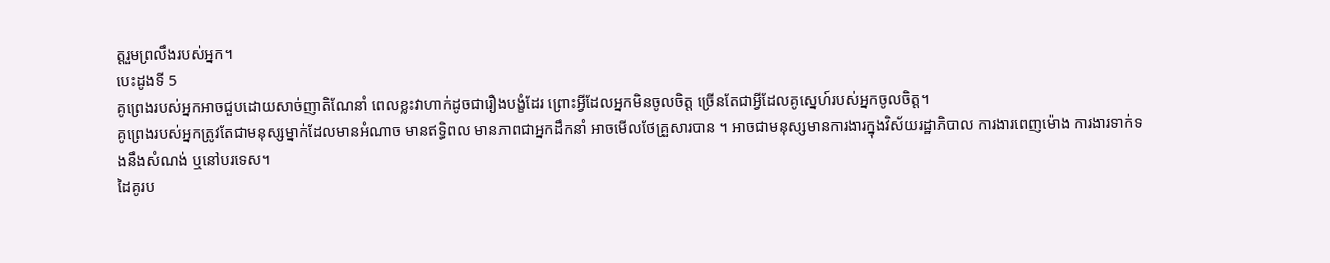ត្តរួមព្រលឹងរបស់អ្នក។
បេះដូងទី 5
គូព្រេងរបស់អ្នកអាចជួបដោយសាច់ញាតិណែនាំ ពេលខ្លះវាហាក់ដូចជារឿងបង្ខំដែរ ព្រោះអ្វីដែលអ្នកមិនចូលចិត្ត ច្រើនតែជាអ្វីដែលគូស្នេហ៍របស់អ្នកចូលចិត្ត។
គូព្រេងរបស់អ្នកត្រូវតែជាមនុស្សម្នាក់ដែលមានអំណាច មានឥទ្ធិពល មានភាពជាអ្នកដឹកនាំ អាចមើលថែគ្រួសារបាន ។ អាចជាមនុស្សមានការងារក្នុងវិស័យរដ្ឋាភិបាល ការងារពេញម៉ោង ការងារទាក់ទងនឹងសំណង់ ឬនៅបរទេស។
ដៃគូរប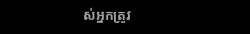ស់អ្នកត្រូវ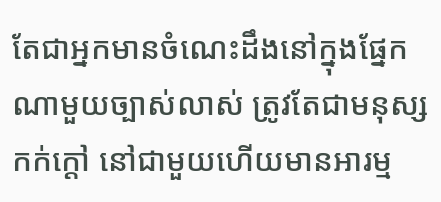តែជាអ្នកមានចំណេះដឹងនៅក្នុងផ្នែកណាមួយច្បាស់លាស់ ត្រូវតែជាមនុស្សកក់ក្តៅ នៅជាមួយហើយមានអារម្ម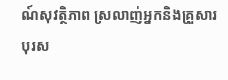ណ៍សុវត្ថិភាព ស្រលាញ់អ្នកនិងគ្រួសារ បុរស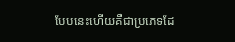បែបនេះហើយគឺជាប្រភេទដែ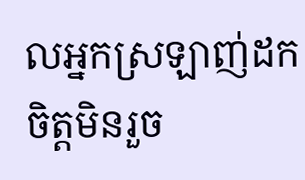លអ្នកស្រឡាញ់ដកចិត្តមិនរួច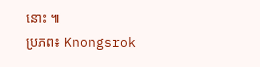នោះ ៕
ប្រភព៖ Knongsrok